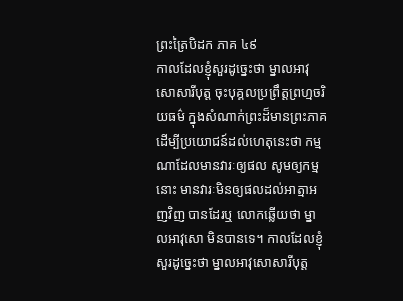ព្រះត្រៃបិដក ភាគ ៤៩
កាលដែលខ្ញុំសួរដូច្នេះថា ម្នាលអាវុសោសារីបុត្ត ចុះបុគ្គលប្រព្រឹត្តព្រហ្មចរិយធម៌ ក្នុងសំណាក់ព្រះដ៏មានព្រះភាគ ដើម្បីប្រយោជន៍ដល់ហេតុនេះថា កម្មណាដែលមានវារៈឲ្យផល សូមឲ្យកម្មនោះ មានវារៈមិនឲ្យផលដល់អាត្មាអញវិញ បានដែរឬ លោកឆ្លើយថា ម្នាលអាវុសោ មិនបានទេ។ កាលដែលខ្ញុំសួរដូច្នេះថា ម្នាលអាវុសោសារីបុត្ត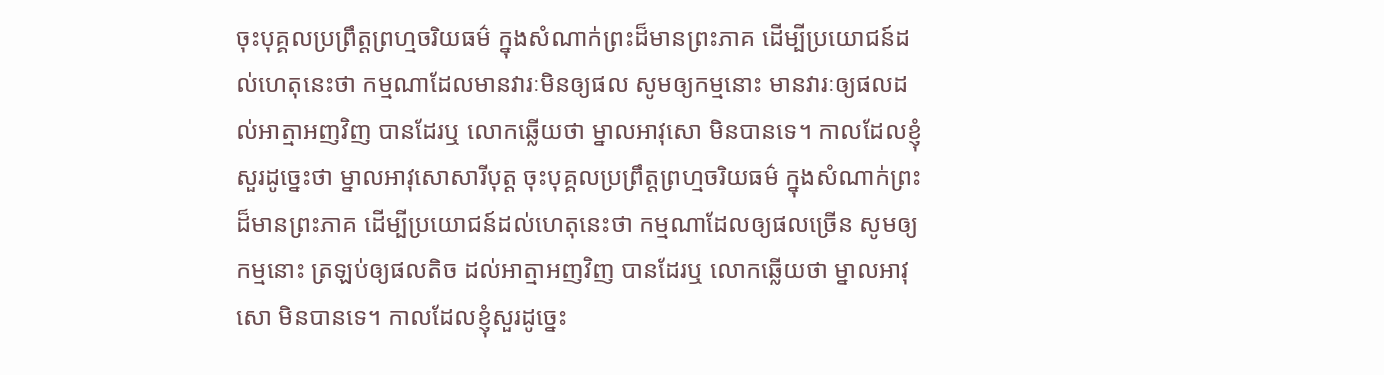ចុះបុគ្គលប្រព្រឹត្តព្រហ្មចរិយធម៌ ក្នុងសំណាក់ព្រះដ៏មានព្រះភាគ ដើម្បីប្រយោជន៍ដល់ហេតុនេះថា កម្មណាដែលមានវារៈមិនឲ្យផល សូមឲ្យកម្មនោះ មានវារៈឲ្យផលដល់អាត្មាអញវិញ បានដែរឬ លោកឆ្លើយថា ម្នាលអាវុសោ មិនបានទេ។ កាលដែលខ្ញុំសួរដូច្នេះថា ម្នាលអាវុសោសារីបុត្ត ចុះបុគ្គលប្រព្រឹត្តព្រហ្មចរិយធម៌ ក្នុងសំណាក់ព្រះដ៏មានព្រះភាគ ដើម្បីប្រយោជន៍ដល់ហេតុនេះថា កម្មណាដែលឲ្យផលច្រើន សូមឲ្យកម្មនោះ ត្រឡប់ឲ្យផលតិច ដល់អាត្មាអញវិញ បានដែរឬ លោកឆ្លើយថា ម្នាលអាវុសោ មិនបានទេ។ កាលដែលខ្ញុំសួរដូច្នេះ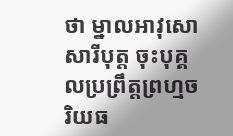ថា ម្នាលអាវុសោសារីបុត្ត ចុះបុគ្គលប្រព្រឹត្តព្រហ្មចរិយធ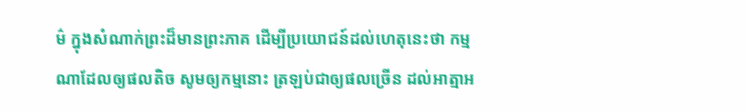ម៌ ក្នុងសំណាក់ព្រះដ៏មានព្រះភាគ ដើម្បីប្រយោជន៍ដល់ហេតុនេះថា កម្មណាដែលឲ្យផលតិច សូមឲ្យកម្មនោះ ត្រឡប់ជាឲ្យផលច្រើន ដល់អាត្មាអ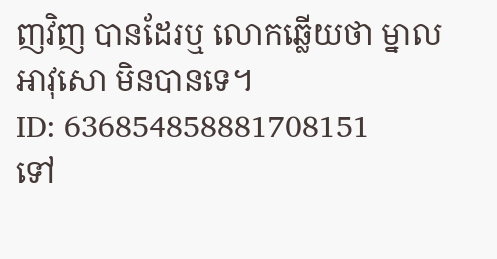ញវិញ បានដែរឬ លោកឆ្លើយថា ម្នាលអាវុសោ មិនបានទេ។
ID: 636854858881708151
ទៅ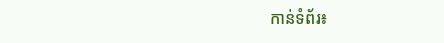កាន់ទំព័រ៖